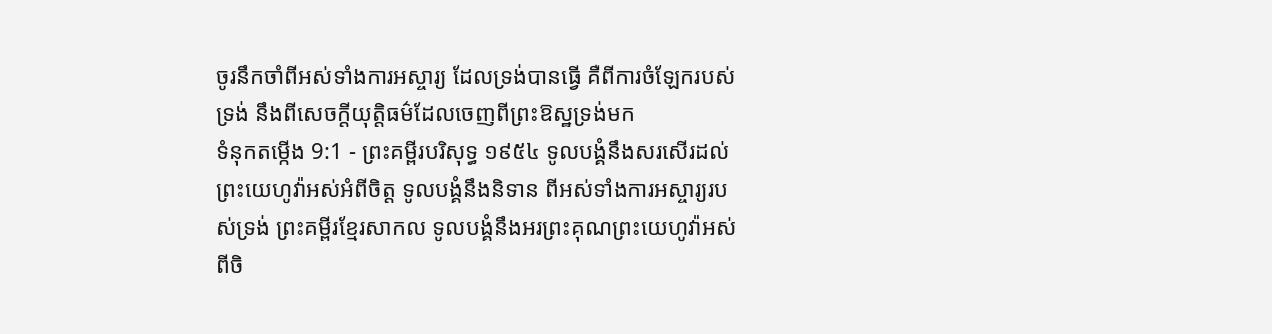ចូរនឹកចាំពីអស់ទាំងការអស្ចារ្យ ដែលទ្រង់បានធ្វើ គឺពីការចំឡែករបស់ទ្រង់ នឹងពីសេចក្ដីយុត្តិធម៌ដែលចេញពីព្រះឱស្ឋទ្រង់មក
ទំនុកតម្កើង 9:1 - ព្រះគម្ពីរបរិសុទ្ធ ១៩៥៤ ទូលបង្គំនឹងសរសើរដល់ព្រះយេហូវ៉ាអស់អំពីចិត្ត ទូលបង្គំនឹងនិទាន ពីអស់ទាំងការអស្ចារ្យរបស់ទ្រង់ ព្រះគម្ពីរខ្មែរសាកល ទូលបង្គំនឹងអរព្រះគុណព្រះយេហូវ៉ាអស់ពីចិ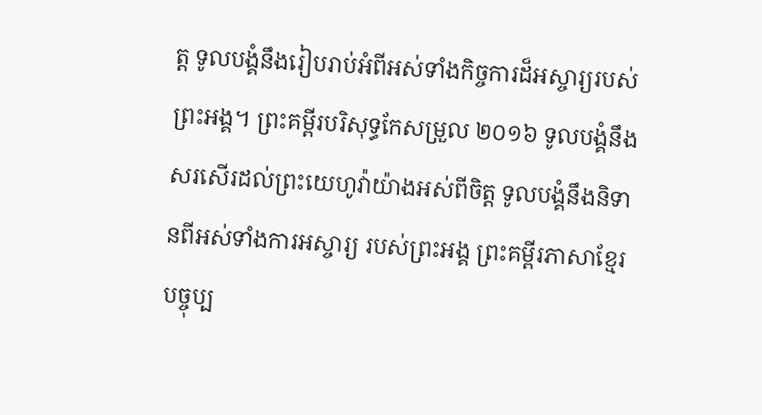ត្ត ទូលបង្គំនឹងរៀបរាប់អំពីអស់ទាំងកិច្ចការដ៏អស្ចារ្យរបស់ព្រះអង្គ។ ព្រះគម្ពីរបរិសុទ្ធកែសម្រួល ២០១៦ ទូលបង្គំនឹងសរសើរដល់ព្រះយេហូវ៉ាយ៉ាងអស់ពីចិត្ត ទូលបង្គំនឹងនិទានពីអស់ទាំងការអស្ចារ្យ របស់ព្រះអង្គ ព្រះគម្ពីរភាសាខ្មែរបច្ចុប្ប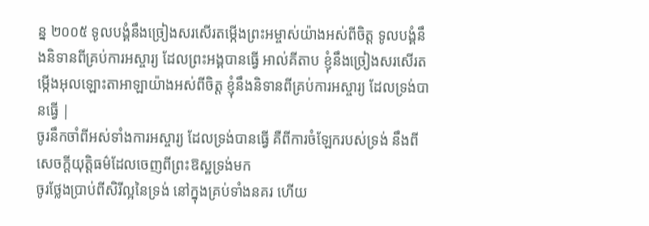ន្ន ២០០៥ ទូលបង្គំនឹងច្រៀងសរសើរតម្កើងព្រះអម្ចាស់យ៉ាងអស់ពីចិត្ត ទូលបង្គំនឹងនិទានពីគ្រប់ការអស្ចារ្យ ដែលព្រះអង្គបានធ្វើ អាល់គីតាប ខ្ញុំនឹងច្រៀងសរសើរតម្កើងអុលឡោះតាអាឡាយ៉ាងអស់ពីចិត្ត ខ្ញុំនឹងនិទានពីគ្រប់ការអស្ចារ្យ ដែលទ្រង់បានធ្វើ |
ចូរនឹកចាំពីអស់ទាំងការអស្ចារ្យ ដែលទ្រង់បានធ្វើ គឺពីការចំឡែករបស់ទ្រង់ នឹងពីសេចក្ដីយុត្តិធម៌ដែលចេញពីព្រះឱស្ឋទ្រង់មក
ចូរថ្លែងប្រាប់ពីសិរីល្អនៃទ្រង់ នៅក្នុងគ្រប់ទាំងនគរ ហើយ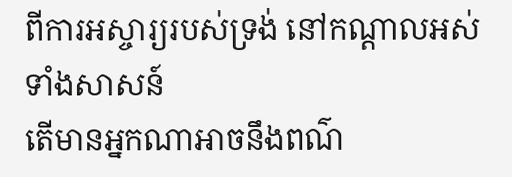ពីការអស្ចារ្យរបស់ទ្រង់ នៅកណ្តាលអស់ទាំងសាសន៍
តើមានអ្នកណាអាចនឹងពណ៌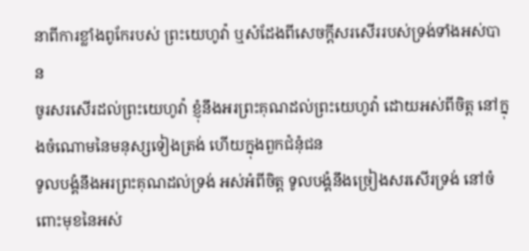នាពីការខ្លាំងពូកែរបស់ ព្រះយេហូវ៉ា ឬសំដែងពីសេចក្ដីសរសើររបស់ទ្រង់ទាំងអស់បាន
ចូរសរសើរដល់ព្រះយេហូវ៉ា ខ្ញុំនឹងអរព្រះគុណដល់ព្រះយេហូវ៉ា ដោយអស់ពីចិត្ត នៅក្នុងចំណោមនៃមនុស្សទៀងត្រង់ ហើយក្នុងពួកជំនុំជន
ទូលបង្គំនឹងអរព្រះគុណដល់ទ្រង់ អស់អំពីចិត្ត ទូលបង្គំនឹងច្រៀងសរសើរទ្រង់ នៅចំពោះមុខនៃអស់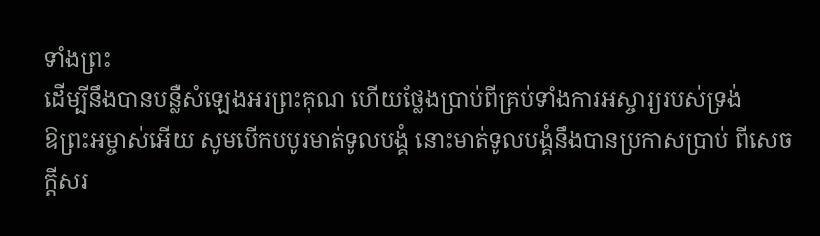ទាំងព្រះ
ដើម្បីនឹងបានបន្លឺសំឡេងអរព្រះគុណ ហើយថ្លែងប្រាប់ពីគ្រប់ទាំងការអស្ចារ្យរបស់ទ្រង់
ឱព្រះអម្ចាស់អើយ សូមបើកបបូរមាត់ទូលបង្គំ នោះមាត់ទូលបង្គំនឹងបានប្រកាសប្រាប់ ពីសេចក្ដីសរ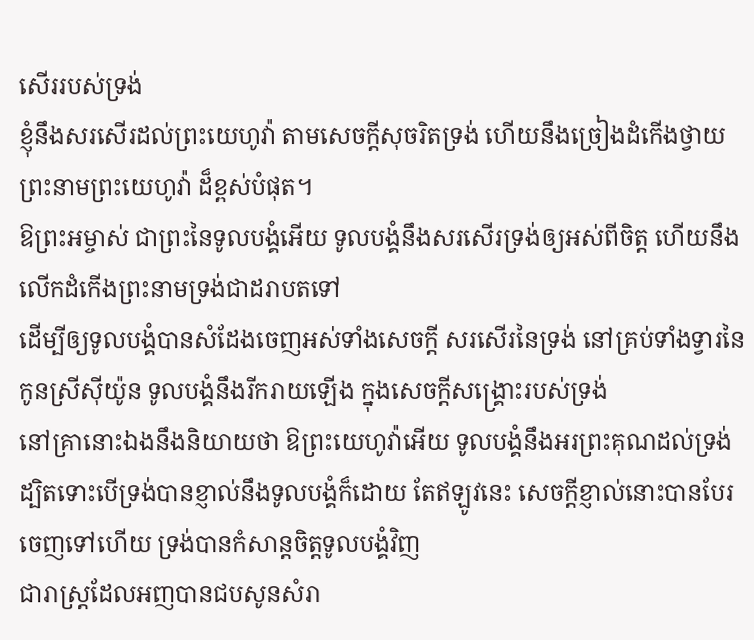សើររបស់ទ្រង់
ខ្ញុំនឹងសរសើរដល់ព្រះយេហូវ៉ា តាមសេចក្ដីសុចរិតទ្រង់ ហើយនឹងច្រៀងដំកើងថ្វាយព្រះនាមព្រះយេហូវ៉ា ដ៏ខ្ពស់បំផុត។
ឱព្រះអម្ចាស់ ជាព្រះនៃទូលបង្គំអើយ ទូលបង្គំនឹងសរសើរទ្រង់ឲ្យអស់ពីចិត្ត ហើយនឹងលើកដំកើងព្រះនាមទ្រង់ជាដរាបតទៅ
ដើម្បីឲ្យទូលបង្គំបានសំដែងចេញអស់ទាំងសេចក្ដី សរសើរនៃទ្រង់ នៅគ្រប់ទាំងទ្វារនៃកូនស្រីស៊ីយ៉ូន ទូលបង្គំនឹងរីករាយឡើង ក្នុងសេចក្ដីសង្គ្រោះរបស់ទ្រង់
នៅគ្រានោះឯងនឹងនិយាយថា ឱព្រះយេហូវ៉ាអើយ ទូលបង្គំនឹងអរព្រះគុណដល់ទ្រង់ ដ្បិតទោះបើទ្រង់បានខ្ញាល់នឹងទូលបង្គំក៏ដោយ តែឥឡូវនេះ សេចក្ដីខ្ញាល់នោះបានបែរចេញទៅហើយ ទ្រង់បានកំសាន្តចិត្តទូលបង្គំវិញ
ជារាស្ត្រដែលអញបានជបសូនសំរា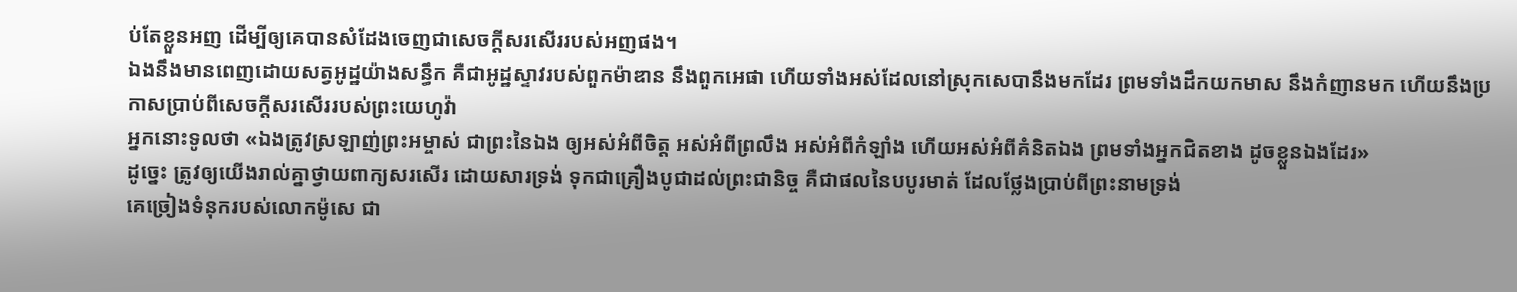ប់តែខ្លួនអញ ដើម្បីឲ្យគេបានសំដែងចេញជាសេចក្ដីសរសើររបស់អញផង។
ឯងនឹងមានពេញដោយសត្វអូដ្ឋយ៉ាងសន្ធឹក គឺជាអូដ្ឋស្ទាវរបស់ពួកម៉ាឌាន នឹងពួកអេផា ហើយទាំងអស់ដែលនៅស្រុកសេបានឹងមកដែរ ព្រមទាំងដឹកយកមាស នឹងកំញានមក ហើយនឹងប្រកាសប្រាប់ពីសេចក្ដីសរសើររបស់ព្រះយេហូវ៉ា
អ្នកនោះទូលថា «ឯងត្រូវស្រឡាញ់ព្រះអម្ចាស់ ជាព្រះនៃឯង ឲ្យអស់អំពីចិត្ត អស់អំពីព្រលឹង អស់អំពីកំឡាំង ហើយអស់អំពីគំនិតឯង ព្រមទាំងអ្នកជិតខាង ដូចខ្លួនឯងដែរ»
ដូច្នេះ ត្រូវឲ្យយើងរាល់គ្នាថ្វាយពាក្យសរសើរ ដោយសារទ្រង់ ទុកជាគ្រឿងបូជាដល់ព្រះជានិច្ច គឺជាផលនៃបបូរមាត់ ដែលថ្លែងប្រាប់ពីព្រះនាមទ្រង់
គេច្រៀងទំនុករបស់លោកម៉ូសេ ជា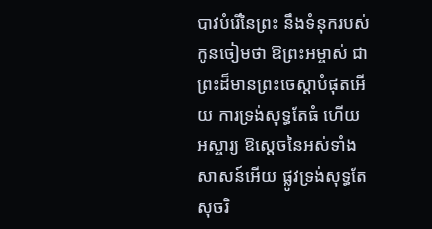បាវបំរើនៃព្រះ នឹងទំនុករបស់កូនចៀមថា ឱព្រះអម្ចាស់ ជាព្រះដ៏មានព្រះចេស្តាបំផុតអើយ ការទ្រង់សុទ្ធតែធំ ហើយអស្ចារ្យ ឱស្តេចនៃអស់ទាំងសាសន៍អើយ ផ្លូវទ្រង់សុទ្ធតែសុចរិ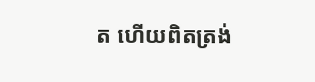ត ហើយពិតត្រង់